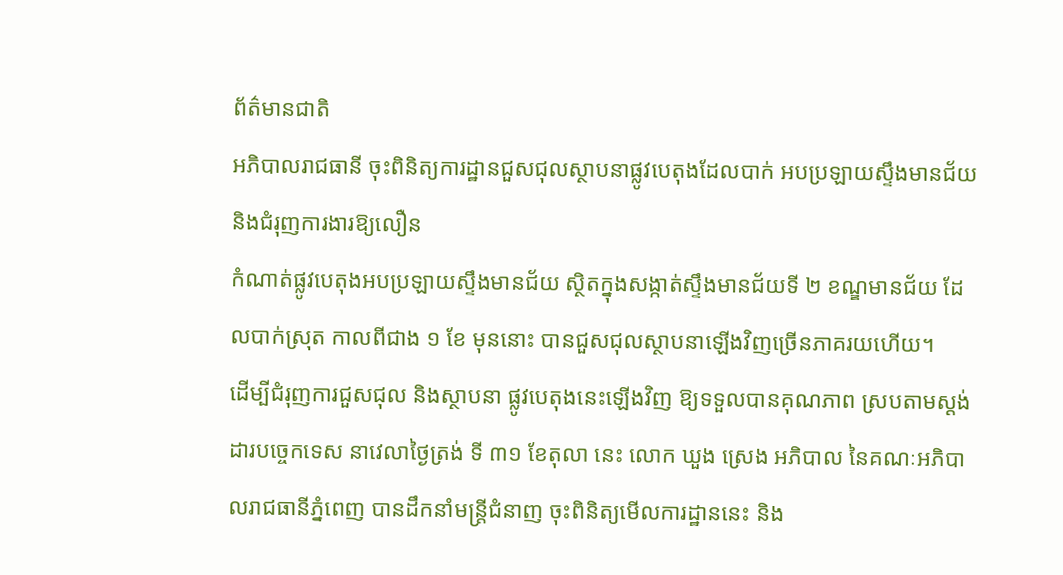ព័ត៌មានជាតិ
អភិបាលរាជធានី ចុះពិនិត្យការដ្ឋានជួសជុលស្ថាបនាផ្លូវបេតុងដែលបាក់ អបប្រឡាយស្ទឹងមានជ័យ និងជំរុញការងារឱ្យលឿន
កំណាត់ផ្លូវបេតុងអបប្រឡាយស្ទឹងមានជ័យ ស្ថិតក្នុងសង្កាត់ស្ទឹងមានជ័យទី ២ ខណ្ឌមានជ័យ ដែលបាក់ស្រុត កាលពីជាង ១ ខែ មុននោះ បានជួសជុលស្ថាបនាឡើងវិញច្រើនភាគរយហើយ។
ដើម្បីជំរុញការជួសជុល និងស្ថាបនា ផ្លូវបេតុងនេះឡើងវិញ ឱ្យទទួលបានគុណភាព ស្របតាមស្តង់ដារបច្ចេកទេស នាវេលាថ្ងៃត្រង់ ទី ៣១ ខែតុលា នេះ លោក ឃួង ស្រេង អភិបាល នៃគណៈអភិបាលរាជធានីភ្នំពេញ បានដឹកនាំមន្ត្រីជំនាញ ចុះពិនិត្យមើលការដ្ឋាននេះ និង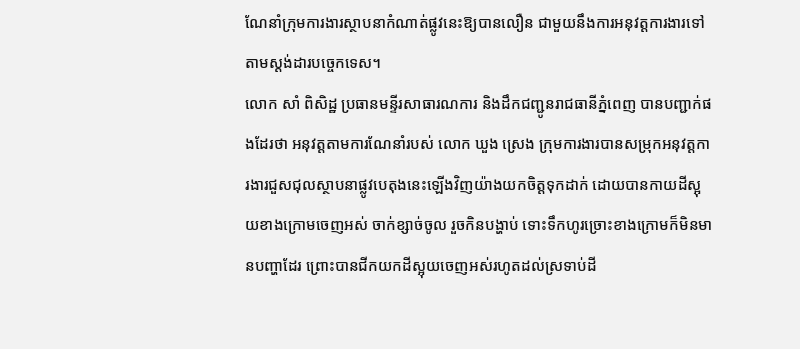ណែនាំក្រុមការងារស្ថាបនាកំណាត់ផ្លូវនេះឱ្យបានលឿន ជាមួយនឹងការអនុវត្តការងារទៅតាមស្តង់ដារបច្ចេកទេស។
លោក សាំ ពិសិដ្ឋ ប្រធានមន្ទីរសាធារណការ និងដឹកជញ្ជូនរាជធានីភ្នំពេញ បានបញ្ជាក់ផងដែរថា អនុវត្តតាមការណែនាំរបស់ លោក ឃួង ស្រេង ក្រុមការងារបានសម្រុកអនុវត្តការងារជួសជុលស្ថាបនាផ្លូវបេតុងនេះឡើងវិញយ៉ាងយកចិត្តទុកដាក់ ដោយបានកាយដីស្អុយខាងក្រោមចេញអស់ ចាក់ខ្សាច់ចូល រួចកិនបង្ហាប់ ទោះទឹកហូរច្រោះខាងក្រោមក៏មិនមានបញ្ហាដែរ ព្រោះបានជីកយកដីស្អុយចេញអស់រហូតដល់ស្រទាប់ដី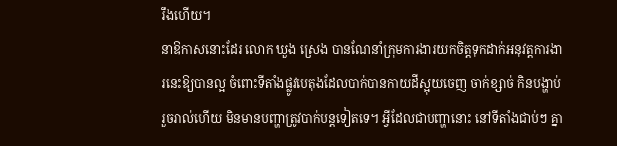រឹងហើយ។
នាឱកាសនោះដែរ លោក ឃួង ស្រេង បានណែនាំក្រុមការងារយកចិត្តទុកដាក់អនុវត្តការងារនេះឱ្យបានល្អ ចំពោះទីតាំងផ្លូវបេតុងដែលបាក់បានកាយដីស្អុយចេញ ចាក់ខ្សាច់ កិនបង្ហាប់រួចរាល់ហើយ មិនមានបញ្ហាត្រូវបាក់បន្តទៀតទេ។ អ្វីដែលជាបញ្ហានោះ នៅទីតាំងជាប់ៗ គ្នា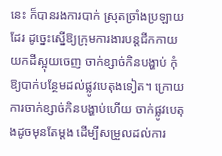នេះ ក៏បានរងការបាក់ ស្រុតច្រាំងប្រឡាយដែរ ដូច្នេះស្នើឱ្យក្រុមការងារបន្តជីកកាយយកដីស្អុយចេញ ចាក់ខ្សាច់កិនបង្ហាប់ កុំឱ្យបាក់បន្ថែមដល់ផ្លូវបេតុងទៀត។ ក្រោយការចាក់ខ្សាច់កិនបង្ហាប់ហើយ ចាក់ផ្លូវបេតុងដូចមុនតែម្ដង ដើម្បីសម្រួលដល់ការ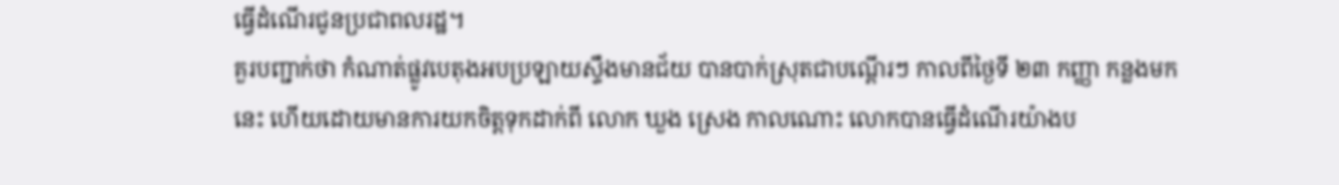ធ្វើដំណើរជូនប្រជាពលរដ្ឋ។
គួរបញ្ជាក់ថា កំណាត់ផ្លូវបេតុងអបប្រឡាយស្ទឹងមានជ័យ បានបាក់ស្រុតជាបណ្តើរៗ កាលពីថ្ងៃទី ២៣ កញ្ញា កន្លងមកនេះ ហើយដោយមានការយកចិត្តទុកដាក់ពី លោក ឃួង ស្រេង កាលណោះ លោកបានធ្វើដំណើរយ៉ាងប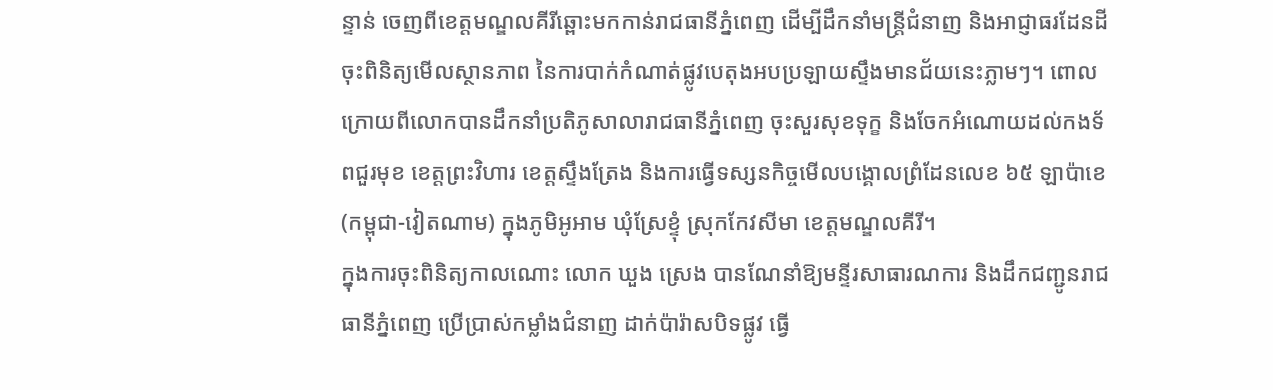ន្ទាន់ ចេញពីខេត្តមណ្ឌលគីរីឆ្ពោះមកកាន់រាជធានីភ្នំពេញ ដើម្បីដឹកនាំមន្ត្រីជំនាញ និងអាជ្ញាធរដែនដី ចុះពិនិត្យមើលស្ថានភាព នៃការបាក់កំណាត់ផ្លូវបេតុងអបប្រឡាយស្ទឹងមានជ័យនេះភ្លាមៗ។ ពោលក្រោយពីលោកបានដឹកនាំប្រតិភូសាលារាជធានីភ្នំពេញ ចុះសួរសុខទុក្ខ និងចែកអំណោយដល់កងទ័ពជួរមុខ ខេត្តព្រះវិហារ ខេត្តស្ទឹងត្រែង និងការធ្វើទស្សនកិច្ចមើលបង្គោលព្រំដែនលេខ ៦៥ ឡាប៉ាខេ (កម្ពុជា-វៀតណាម) ក្នុងភូមិអូអាម ឃុំស្រែខ្ទុំ ស្រុកកែវសីមា ខេត្តមណ្ឌលគីរី។
ក្នុងការចុះពិនិត្យកាលណោះ លោក ឃួង ស្រេង បានណែនាំឱ្យមន្ទីរសាធារណការ និងដឹកជញ្ជូនរាជធានីភ្នំពេញ ប្រើប្រាស់កម្លាំងជំនាញ ដាក់ប៉ារ៉ាសបិទផ្លូវ ធ្វើ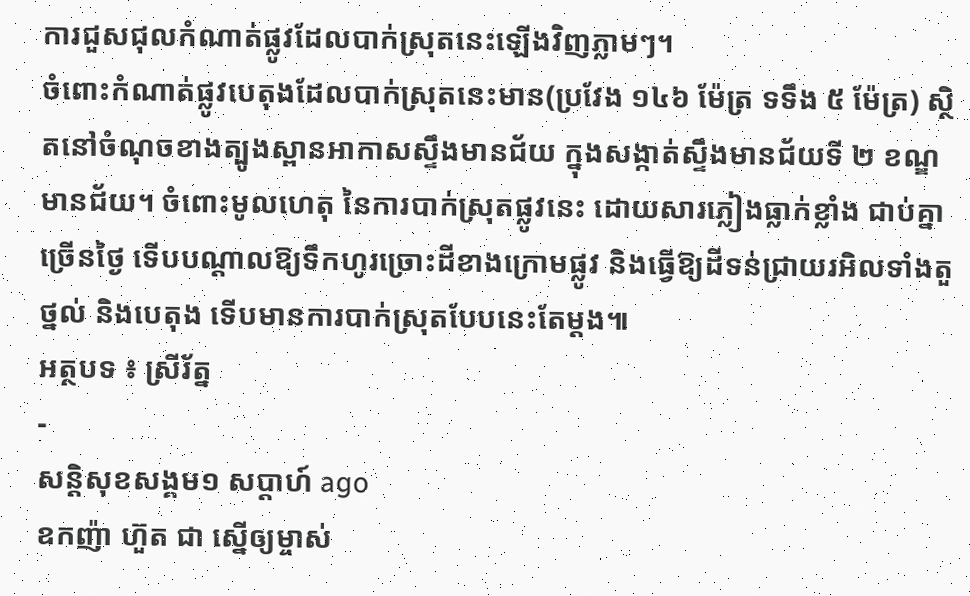ការជួសជុលកំណាត់ផ្លូវដែលបាក់ស្រុតនេះឡើងវិញភ្លាមៗ។
ចំពោះកំណាត់ផ្លូវបេតុងដែលបាក់ស្រុតនេះមាន(ប្រវែង ១៤៦ ម៉ែត្រ ទទឹង ៥ ម៉ែត្រ) ស្ថិតនៅចំណុចខាងត្បូងស្ពានអាកាសស្ទឹងមានជ័យ ក្នុងសង្កាត់ស្ទឹងមានជ័យទី ២ ខណ្ឌមានជ័យ។ ចំពោះមូលហេតុ នៃការបាក់ស្រុតផ្លូវនេះ ដោយសារភ្លៀងធ្លាក់ខ្លាំង ជាប់គ្នាច្រើនថ្ងៃ ទើបបណ្ដាលឱ្យទឹកហូរច្រោះដីខាងក្រោមផ្លូវ និងធ្វើឱ្យដីទន់ជ្រាយរអិលទាំងតួថ្នល់ និងបេតុង ទើបមានការបាក់ស្រុតបែបនេះតែម្ដង៕
អត្ថបទ ៖ ស្រីរ័ត្ន
-
សន្តិសុខសង្គម១ សប្តាហ៍ ago
ឧកញ៉ា ហ៊ួត ជា ស្នើឲ្យម្ចាស់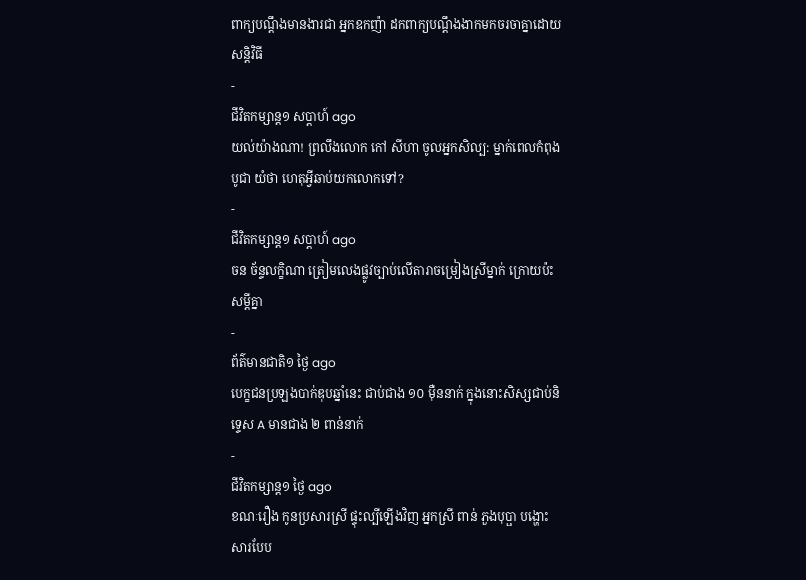ពាក្យបណ្ដឹងមានងារជា អ្នកឧកញ៉ា ដកពាក្យបណ្ដឹងងាកមកចរចាគ្នាដោយសន្តិវិធី
-
ជីវិតកម្សាន្ដ១ សប្តាហ៍ ago
យល់យ៉ាងណា! ព្រលឹងលោក កៅ សីហា ចូលអ្នកសិល្ប: ម្នាក់ពេលកំពុងបូជា យំថា ហេតុអ្វីឆាប់យកលោកទៅ?
-
ជីវិតកម្សាន្ដ១ សប្តាហ៍ ago
ចន ច័ន្ទលក្ខិណា ត្រៀមលេងផ្លូវច្បាប់លើតារាចម្រៀងស្រីម្នាក់ ក្រោយប៉ះសម្តីគ្នា
-
ព័ត៌មានជាតិ១ ថ្ងៃ ago
បេក្ខជនប្រឡងបាក់ឌុបឆ្នាំនេះ ជាប់ជាង ១០ ម៉ឺននាក់ ក្នុងនោះសិស្សជាប់និទ្ទេស A មានជាង ២ ពាន់នាក់
-
ជីវិតកម្សាន្ដ១ ថ្ងៃ ago
ខណៈរឿង កូនប្រសារស្រី ផ្ទុះល្បីឡើងវិញ អ្នកស្រី ពាន់ ភួងបុប្ផា បង្ហោះសារបែប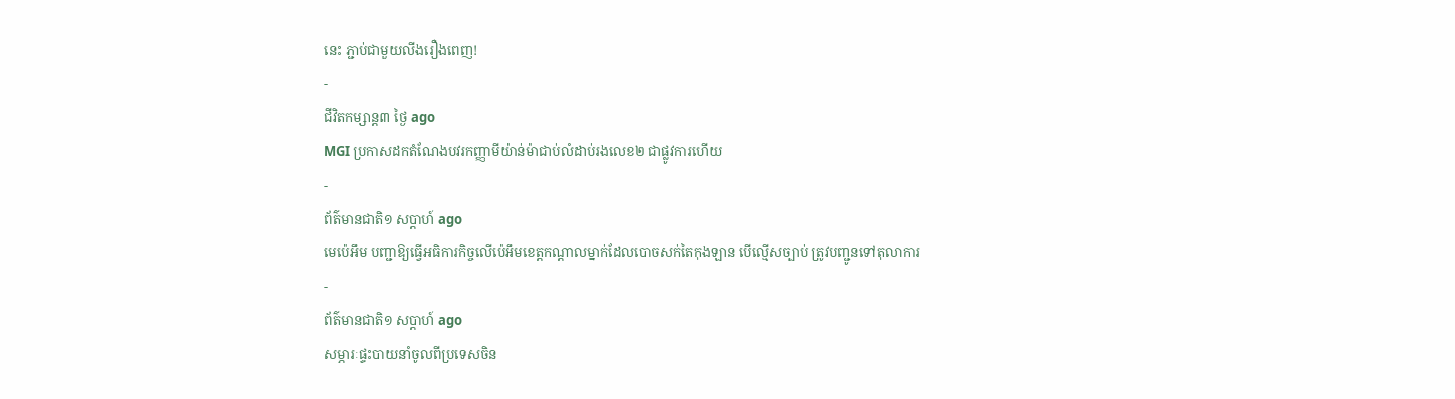នេះ ភ្ជាប់ជាមួយលីងរឿងពេញ!
-
ជីវិតកម្សាន្ដ៣ ថ្ងៃ ago
MGI ប្រកាសដកតំណែងបវរកញ្ញាមីយ៉ាន់ម៉ាជាប់លំដាប់រងលេខ២ ជាផ្លូវការហើយ
-
ព័ត៌មានជាតិ១ សប្តាហ៍ ago
មេប៉េអឹម បញ្ជាឱ្យធ្វើអធិការកិច្ចលើប៉េអឹមខេត្តកណ្ដាលម្នាក់ដែលបោចសក់តៃកុងឡាន បើល្មើសច្បាប់ ត្រូវបញ្ជូនទៅតុលាការ
-
ព័ត៌មានជាតិ១ សប្តាហ៍ ago
សម្ភារៈផ្ទះបាយនាំចូលពីប្រទេសចិន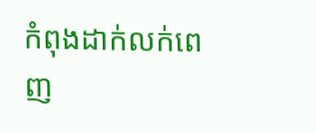កំពុងដាក់លក់ពេញ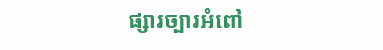ផ្សារច្បារអំពៅ